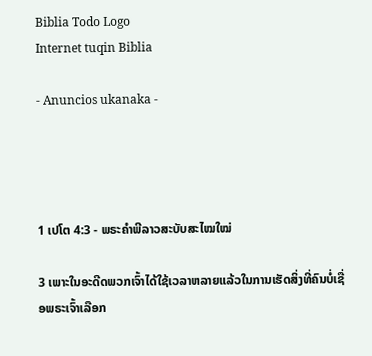Biblia Todo Logo
Internet tuqin Biblia

- Anuncios ukanaka -




1 ເປໂຕ 4:3 - ພຣະຄຳພີລາວສະບັບສະໄໝໃໝ່

3 ເພາະໃນອະດີດພວກເຈົ້າໄດ້ໃຊ້ເວລາຫລາຍແລ້ວໃນການເຮັດສິ່ງທີ່ຄົນບໍ່ເຊື່ອພຣະເຈົ້າເລືອກ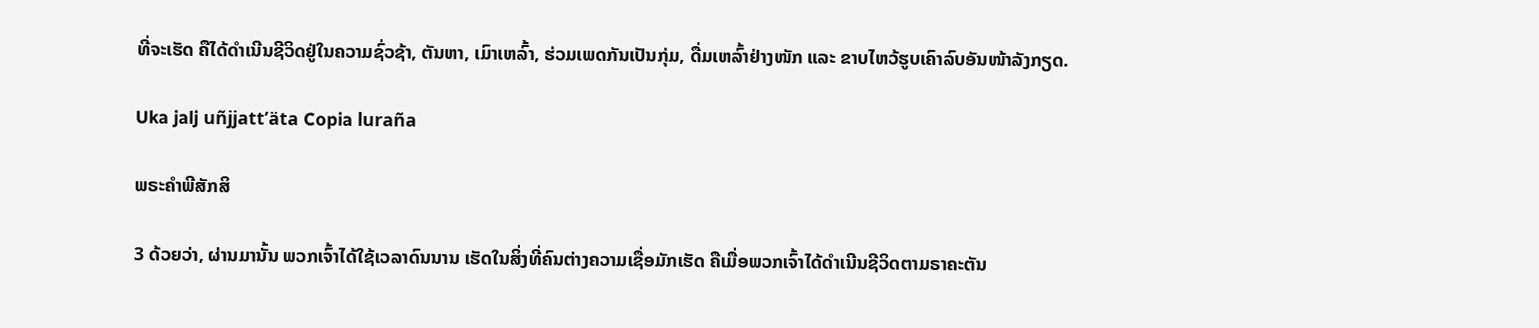ທີ່ຈະເຮັດ ຄືໄດ້ດຳເນີນຊີວິດຢູ່ໃນຄວາມຊົ່ວຊ້າ, ຕັນຫາ, ເມົາເຫລົ້າ, ຮ່ວມເພດກັນເປັນກຸ່ມ, ດື່ມເຫລົ້າຢ່າງໜັກ ແລະ ຂາບໄຫວ້ຮູບເຄົາລົບອັນໜ້າລັງກຽດ.

Uka jalj uñjjattʼäta Copia luraña

ພຣະຄຳພີສັກສິ

3 ດ້ວຍວ່າ, ຜ່ານມານັ້ນ ພວກເຈົ້າໄດ້ໃຊ້ເວລາດົນນານ ເຮັດໃນສິ່ງທີ່ຄົນຕ່າງຄວາມເຊື່ອມັກເຮັດ ຄືເມື່ອພວກເຈົ້າໄດ້ດຳເນີນຊີວິດຕາມຣາຄະຕັນ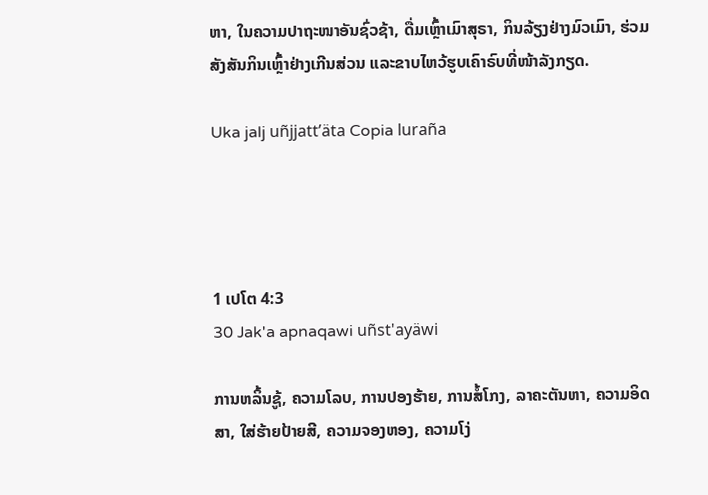ຫາ, ໃນຄວາມປາຖະໜາອັນຊົ່ວຊ້າ, ດື່ມເຫຼົ້າເມົາສຸຣາ, ກິນລ້ຽງຢ່າງມົວເມົາ, ຮ່ວມສັງສັນກິນເຫຼົ້າຢ່າງເກີນສ່ວນ ແລະຂາບໄຫວ້ຮູບເຄົາຣົບທີ່ໜ້າລັງກຽດ.

Uka jalj uñjjattʼäta Copia luraña




1 ເປໂຕ 4:3
30 Jak'a apnaqawi uñst'ayäwi

ການຫລິ້ນຊູ້, ຄວາມໂລບ, ການປອງຮ້າຍ, ການສໍ້ໂກງ, ລາຄະຕັນຫາ, ຄວາມອິດສາ, ໃສ່ຮ້າຍປ້າຍສີ, ຄວາມຈອງຫອງ, ຄວາມໂງ່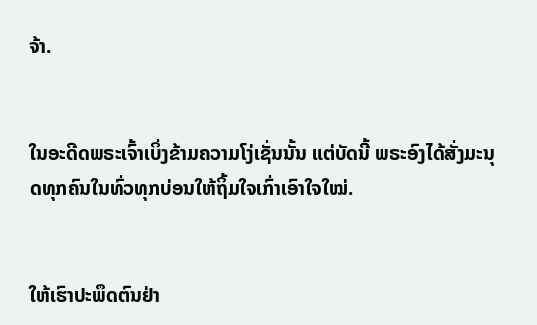ຈ້າ.


ໃນອະດີດພຣະເຈົ້າເບິ່ງຂ້າມຄວາມໂງ່ເຊັ່ນນັ້ນ ແຕ່ບັດນີ້ ພຣະອົງໄດ້ສັ່ງມະນຸດທຸກຄົນໃນທົ່ວທຸກບ່ອນໃຫ້ຖິ້ມໃຈເກົ່າເອົາໃຈໃໝ່.


ໃຫ້ເຮົາປະພຶດຕົນຢ່າ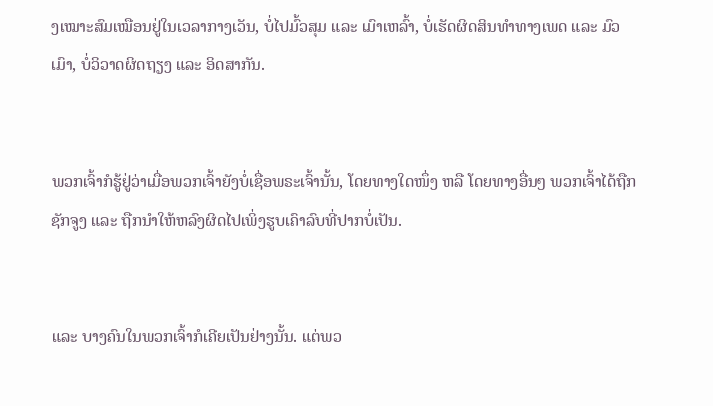ງເໝາະສົມເໝືອນຢູ່ໃນເວລາກາງເວັນ, ບໍ່ໄປມົ້ວສຸມ ແລະ ເມົາເຫລົ້າ, ບໍ່ເຮັດຜິດສິນທຳທາງເພດ ແລະ ມົວເມົາ, ບໍ່ວິວາດຜິດຖຽງ ແລະ ອິດສາກັນ.


ພວກເຈົ້າກໍຮູ້ຢູ່ວ່າເມື່ອພວກເຈົ້າຍັງບໍ່ເຊື່ອພຣະເຈົ້ານັ້ນ, ໂດຍທາງໃດໜຶ່ງ ຫລື ໂດຍທາງອື່ນໆ ພວກເຈົ້າໄດ້ຖືກຊັກຈູງ ແລະ ຖືກນຳໃຫ້ຫລົງຜິດໄປເພິ່ງຮູບເຄົາລົບທີ່ປາກບໍ່ເປັນ.


ແລະ ບາງຄົນໃນພວກເຈົ້າກໍເຄີຍເປັນຢ່າງນັ້ນ. ແຕ່ພວ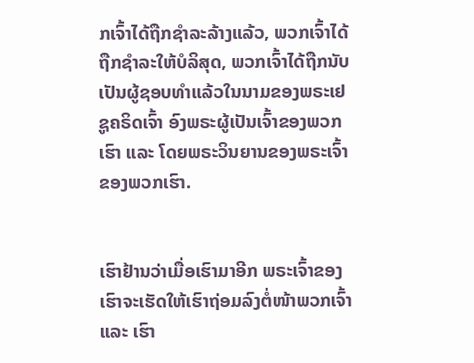ກເຈົ້າໄດ້ຖືກຊຳລະລ້າງແລ້ວ, ພວກເຈົ້າໄດ້ຖືກຊຳລະໃຫ້ບໍລິສຸດ, ພວກເຈົ້າໄດ້ຖືກນັບເປັນຜູ້ຊອບທຳແລ້ວໃນນາມຂອງພຣະເຢຊູຄຣິດເຈົ້າ ອົງພຣະຜູ້ເປັນເຈົ້າຂອງພວກເຮົາ ແລະ ໂດຍພຣະວິນຍານຂອງພຣະເຈົ້າຂອງພວກເຮົາ.


ເຮົາຢ້ານວ່າເມື່ອເຮົາມາອີກ ພຣະເຈົ້າຂອງເຮົາຈະເຮັດໃຫ້ເຮົາຖ່ອມລົງຕໍ່ໜ້າພວກເຈົ້າ ແລະ ເຮົາ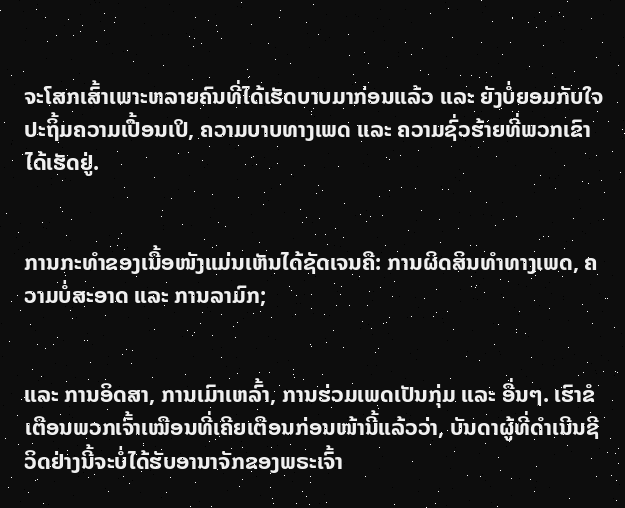ຈະໂສກເສົ້າເພາະຫລາຍຄົນທີ່ໄດ້ເຮັດບາບມາກ່ອນແລ້ວ ແລະ ຍັງບໍ່ຍອມກັບໃຈປະຖິ້ມຄວາມເປື້ອນເປິ, ຄວາມບາບທາງເພດ ແລະ ຄວາມຊົ່ວຮ້າຍທີ່ພວກເຂົາໄດ້ເຮັດຢູ່.


ການກະທຳຂອງເນື້ອໜັງແມ່ນເຫັນໄດ້ຊັດເຈນຄື: ການຜິດສິນທຳທາງເພດ, ຄວາມບໍ່ສະອາດ ແລະ ການລາມົກ;


ແລະ ການອິດສາ, ການເມົາເຫລົ້າ, ການຮ່ວມເພດເປັນກຸ່ມ ແລະ ອື່ນໆ. ເຮົາຂໍເຕືອນພວກເຈົ້າເໝືອນທີ່ເຄີຍເຕືອນກ່ອນໜ້ານີ້ແລ້ວວ່າ, ບັນດາຜູ້ທີ່ດໍາເນີນຊີວິດຢ່າງນີ້ຈະບໍ່ໄດ້ຮັບອານາຈັກຂອງພຣະເຈົ້າ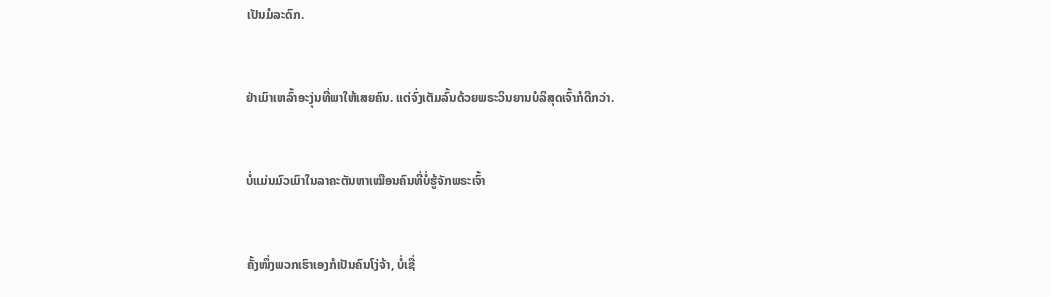ເປັນມໍລະດົກ.


ຢ່າເມົາເຫລົ້າອະງຸ່ນທີ່ພາໃຫ້ເສຍຄົນ. ແຕ່ຈົ່ງເຕັມລົ້ນດ້ວຍພຣະວິນຍານບໍລິສຸດເຈົ້າກໍດີກວ່າ.


ບໍ່ແມ່ນມົວເມົາໃນລາຄະຕັນຫາເໝືອນຄົນທີ່ບໍ່ຮູ້ຈັກພຣະເຈົ້າ


ຄັ້ງໜຶ່ງພວກເຮົາເອງກໍເປັນຄົນໂງ່ຈ້າ, ບໍ່ເຊື່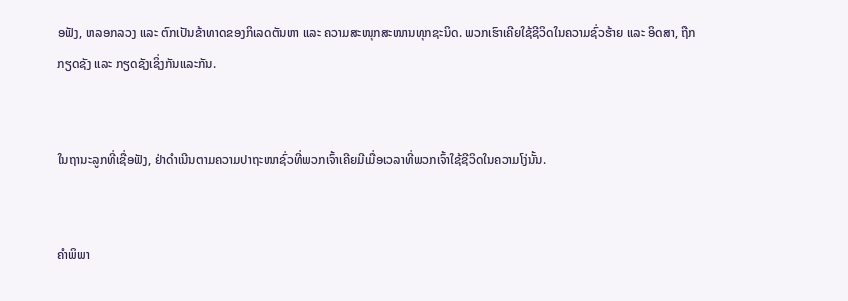ອຟັງ, ຫລອກລວງ ແລະ ຕົກເປັນຂ້າທາດຂອງກິເລດຕັນຫາ ແລະ ຄວາມສະໜຸກສະໜານທຸກຊະນິດ. ພວກເຮົາເຄີຍໃຊ້ຊີວິດໃນຄວາມຊົ່ວຮ້າຍ ແລະ ອິດສາ, ຖືກກຽດຊັງ ແລະ ກຽດຊັງເຊິ່ງກັນແລະກັນ.


ໃນຖານະລູກທີ່ເຊື່ອຟັງ, ຢ່າດຳເນີນຕາມຄວາມປາຖະໜາຊົ່ວທີ່ພວກເຈົ້າເຄີຍມີເມື່ອເວລາທີ່ພວກເຈົ້າໃຊ້ຊີວິດໃນຄວາມໂງ່ນັ້ນ.


ຄຳພິພາ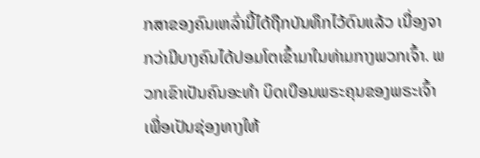ກສາຂອງຄົນເຫລົ່ານີ້ໄດ້ຖືກບັນທຶກໄວ້ດົນແລ້ວ ເນື່ອງຈາກວ່າມີບາງຄົນໄດ້ປອມໂຕເຂົ້າມາໃນທ່າມກາງພວກເຈົ້າ. ພວກເຂົາເປັນຄົນອະທຳ ບິດເບືອນພຣະຄຸນຂອງພຣະເຈົ້າເພື່ອເປັນຊ່ອງທາງໃຫ້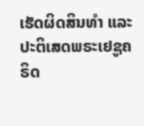ເຮັດຜິດສິນທຳ ແລະ ປະຕິເສດພຣະເຢຊູຄຣິດ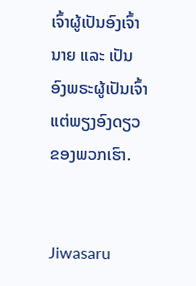ເຈົ້າຜູ້ເປັນອົງເຈົ້ານາຍ ແລະ ເປັນອົງພຣະຜູ້ເປັນເຈົ້າແຕ່ພຽງອົງດຽວຂອງພວກເຮົາ.


Jiwasaru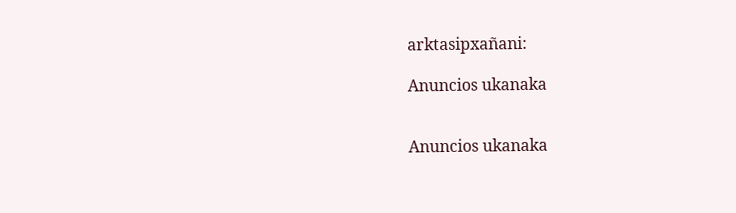arktasipxañani:

Anuncios ukanaka


Anuncios ukanaka